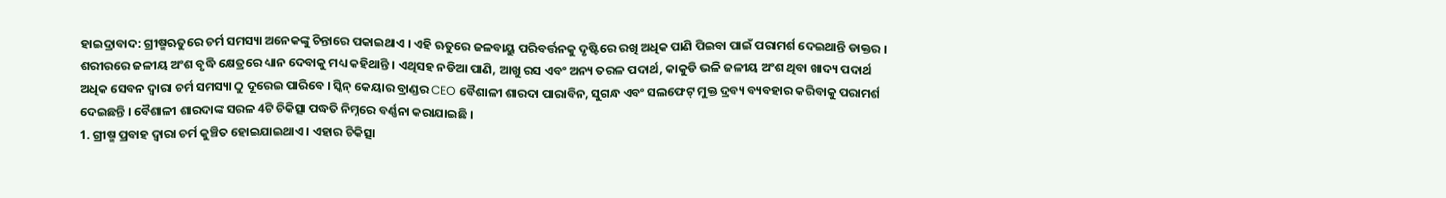ହାଇଦ୍ରାବାଦ: ଗ୍ରୀଷ୍ମଋତୁରେ ଚର୍ମ ସମସ୍ୟା ଅନେକଙ୍କୁ ଚିନ୍ତାରେ ପକାଇଥାଏ । ଏହି ଋତୁରେ ଜଳବାୟୁ ପରିବର୍ତ୍ତନକୁ ଦୃଷ୍ଟିରେ ରଖି ଅଧିକ ପାଣି ପିଇବା ପାଇଁ ପରାମର୍ଶ ଦେଇଥାନ୍ତି ଡାକ୍ତର । ଶରୀରରେ ଜଳୀୟ ଅଂଶ ବୃଦ୍ଧି କ୍ଷେତ୍ରରେ ଧ୍ୟାନ ଦେବାକୁ ମଧ୍ୟ କହିଥାନ୍ତି । ଏଥିସହ ନଡିଆ ପାଣି, ଆଖୁ ରସ ଏବଂ ଅନ୍ୟ ତରଳ ପଦାର୍ଥ, କାକୁଡି ଭଳି ଜଳୀୟ ଅଂଶ ଥିବା ଖାଦ୍ୟ ପଦାର୍ଥ ଅଧିକ ସେବନ ଦ୍ବାରା ଚର୍ମ ସମସ୍ୟା ଠୁ ଦୂରେଇ ପାରିବେ । ସ୍କିନ୍ କେୟାର ବ୍ରାଣ୍ଡର CEO ବୈଶାଳୀ ଶାରଦା ପାରାବିନ, ସୁଗନ୍ଧ ଏବଂ ସଲଫେଟ୍ ମୁକ୍ତ ଦ୍ରବ୍ୟ ବ୍ୟବହାର କରିବାକୁ ପରାମର୍ଶ ଦେଇଛନ୍ତି । ବୈଶାଳୀ ଶାରଦାଙ୍କ ସରଳ 4ଟି ଚିକିତ୍ସା ପଦ୍ଧତି ନିମ୍ନରେ ବର୍ଣ୍ଣନା କରାଯାଇଛି ।
1. ଗ୍ରୀଷ୍ମ ପ୍ରବାହ ଦ୍ବାରା ଚର୍ମ କୁଞ୍ଚିତ ହୋଇଯାଇଥାଏ । ଏହାର ଚିକିତ୍ସା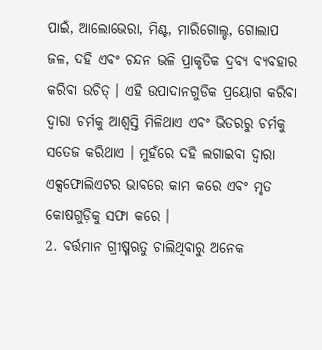ପାଇଁ, ଆଲୋଭେରା, ମିଣ୍ଟ, ମାରିଗୋଲ୍ଡ, ଗୋଲାପ ଜଳ, ଦହି ଏବଂ ଚନ୍ଦନ ଭଳି ପ୍ରାକୃତିକ ଦ୍ରବ୍ୟ ବ୍ୟବହାର କରିବା ଉଚିତ୍ । ଏହି ଉପାଦାନଗୁଡିକ ପ୍ରୟୋଗ କରିବା ଦ୍ବାରା ଚର୍ମକୁ ଆଶ୍ବସ୍ତି ମିଳିଥାଏ ଏବଂ ଭିତରରୁ ଚର୍ମକୁ ସତେଜ କରିଥାଏ । ମୁହଁରେ ଦହି ଲଗାଇବା ଦ୍ବାରା ଏକ୍ସଫୋଲିଏଟର ଭାବରେ କାମ କରେ ଏବଂ ମୃତ କୋଷଗୁଡ଼ିକୁ ସଫା କରେ ।
2. ବର୍ତ୍ତମାନ ଗ୍ରୀଷ୍ମଋତୁ ଚାଲିଥିବାରୁ ଅନେକ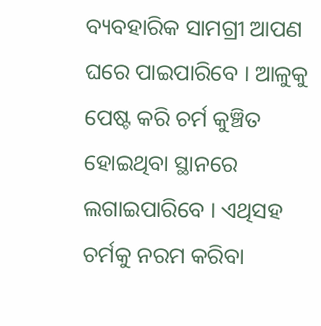ବ୍ୟବହାରିକ ସାମଗ୍ରୀ ଆପଣ ଘରେ ପାଇପାରିବେ । ଆଳୁକୁ ପେଷ୍ଟ କରି ଚର୍ମ କୁଞ୍ଚିତ ହୋଇଥିବା ସ୍ଥାନରେ ଲଗାଇପାରିବେ । ଏଥିସହ ଚର୍ମକୁ ନରମ କରିବା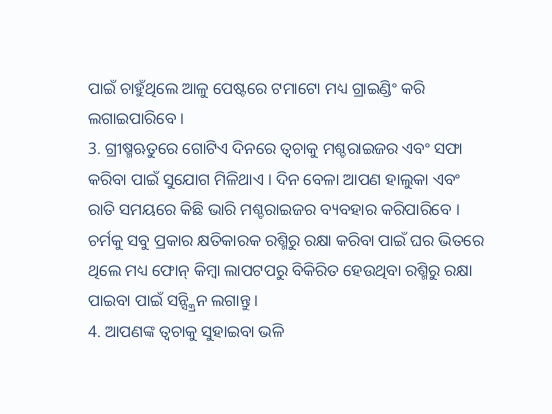ପାଇଁ ଚାହୁଁଥିଲେ ଆଳୁ ପେଷ୍ଟରେ ଟମାଟୋ ମଧ୍ୟ ଗ୍ରାଇଣ୍ଡିଂ କରି ଲଗାଇପାରିବେ ।
3. ଗ୍ରୀଷ୍ମଋତୁରେ ଗୋଟିଏ ଦିନରେ ତ୍ବଚାକୁ ମଶ୍ଚରାଇଜର ଏବଂ ସଫା କରିବା ପାଇଁ ସୁଯୋଗ ମିଳିଥାଏ । ଦିନ ବେଳା ଆପଣ ହାଲୁକା ଏବଂ ରାତି ସମୟରେ କିଛି ଭାରି ମଶ୍ଚରାଇଜର ବ୍ୟବହାର କରିପାରିବେ । ଚର୍ମକୁ ସବୁ ପ୍ରକାର କ୍ଷତିକାରକ ରଶ୍ମିରୁ ରକ୍ଷା କରିବା ପାଇଁ ଘର ଭିତରେ ଥିଲେ ମଧ୍ୟ ଫୋନ୍ କିମ୍ବା ଲାପଟପରୁ ବିକିରିତ ହେଉଥିବା ରଶ୍ମିରୁ ରକ୍ଷା ପାଇବା ପାଇଁ ସନ୍ସ୍କ୍ରିନ ଲଗାନ୍ତୁ ।
4. ଆପଣଙ୍କ ତ୍ୱଚାକୁ ସୁହାଇବା ଭଳି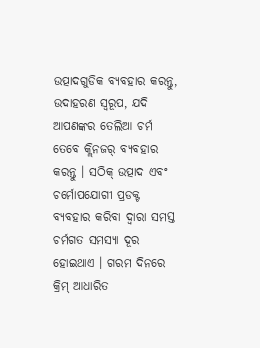ଉତ୍ପାଦଗୁଡିକ ବ୍ୟବହାର କରନ୍ତୁ, ଉଦାହରଣ ସ୍ୱରୂପ, ଯଦି ଆପଣଙ୍କର ତେଲିଆ ଚର୍ମ ତେବେ କ୍ଲିନଜର୍ ବ୍ୟବହାର କରନ୍ତୁ । ସଠିକ୍ ଉତ୍ପାଦ ଏବଂ ଚର୍ମୋପଯୋଗୀ ପ୍ରଡକ୍ଟ ବ୍ୟବହାର କରିବା ଦ୍ବାରା ସମସ୍ତ ଚର୍ମଗତ ସମସ୍ୟା ଦୂର ହୋଇଥାଏ । ଗରମ ଦିନରେ କ୍ରିମ୍ ଆଧାରିତ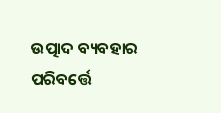ଉତ୍ପାଦ ବ୍ୟବହାର ପରିବର୍ତ୍ତେ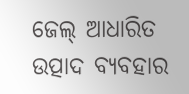ଜେଲ୍ ଆଧାରିତ ଉତ୍ପାଦ ବ୍ୟବହାର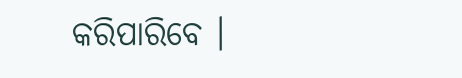କରିପାରିବେ ।